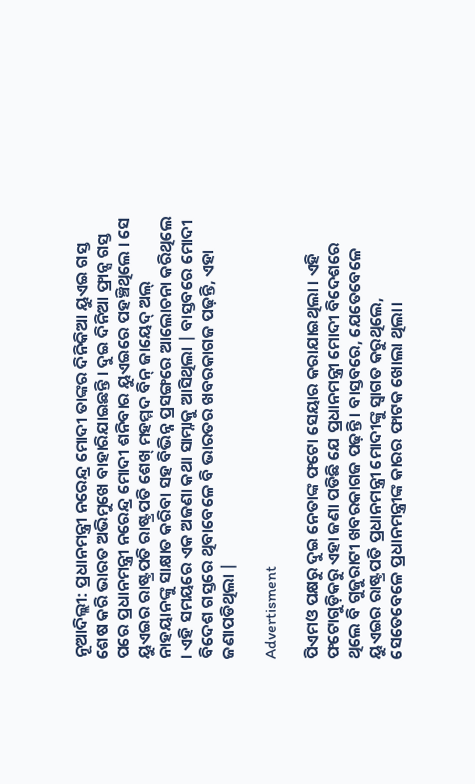ନୂଆଦିଲ୍ଲୀ: ପ୍ରଧାନମନ୍ତ୍ରୀ ନରେନ୍ଦ୍ର ମୋଦୀ ତାଙ୍କର ଦିନିକିଆ ୟୁଏଇ ଗସ୍ତ ଶେଷ କରି ଭାରତ ଅଭିମୁଖେ ବାହାରିଯାଇଛନ୍ତି । ଦୁଇ ଦିନିଆ ଫ୍ରାନ୍ସ ଗସ୍ତ ପରେ ପ୍ରଧାନମନ୍ତ୍ରୀ ନରେନ୍ଦ୍ର ମୋଦୀ ଶନିବାର ୟୁଏଇରେ ପହଞ୍ଚିଥିଲେ । ସେ ୟୁଏଇର ରାଷ୍ଟ୍ରପତି ରାଷ୍ଟ୍ରପତି ଶେଖ୍ ମହମ୍ମଦ ବିନ୍ ଜାୟେଦ୍ ଅଲ୍ ନାହୟାନଙ୍କୁ ସାକ୍ଷାତ କରିବା ସହ ବିଭିନ୍ନ ପ୍ରସଙ୍ଗରେ ଆଲୋଚନା କରିଥିଲେ । ଏହି ସମୟରେ ଏକ ଅଜଣା କଥା ସାମ୍ନାକୁ ଆସିଥିଲା | ବାସ୍ତବରେ ମୋଦୀ ବିଦେଶ ଗସ୍ତରେ ଥିବାବେଳେ ବି ଭାରତର ଖବରକାଗଜ ପଢ଼ନ୍ତି, ଏହା ଜଣାପଡିଥିଲା |

Advertisment

ପିଏମଓ ପକ୍ଷରୁ ଦୁଇ ନେତାଙ୍କ ଫଟୋ ସେୟାର କରାଯାଇଥିଲା । ଏହି ଫଟୋଗୁଡ଼ିକରୁ ଏହା ଜଣା ପଡିଛି ଯେ ପ୍ରଧାନମନ୍ତ୍ରୀ ମୋଦୀ ବିଦେଶରେ ଥିଲେ ବି ଗୁଜୁରାଟୀ ଖବରକାଗଜ ପଢ଼ନ୍ତି । ବାସ୍ତବରେ, ଯେତେବେଳେ ୟୁଏଇର ରାଷ୍ଟ୍ରପତି ପ୍ରଧାନମନ୍ତ୍ରୀ ମୋଦୀଙ୍କୁ ସ୍ୱାଗତ କରୁଥିଲେ, ସେତେବେଳେ ପ୍ରଧାନମନ୍ତ୍ରୀଙ୍କ କାରର ଫାଟକ ଖୋଲା ଥିଲା।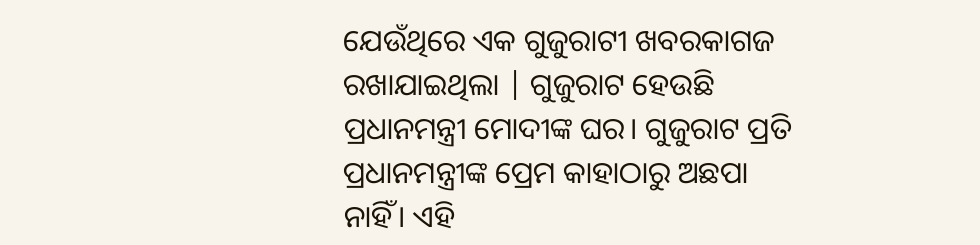ଯେଉଁଥିରେ ଏକ ଗୁଜୁରାଟୀ ଖବରକାଗଜ ରଖାଯାଇଥିଲା | ଗୁଜୁରାଟ ହେଉଛି ପ୍ରଧାନମନ୍ତ୍ରୀ ମୋଦୀଙ୍କ ଘର। ଗୁଜୁରାଟ ପ୍ରତି ପ୍ରଧାନମନ୍ତ୍ରୀଙ୍କ ପ୍ରେମ କାହାଠାରୁ ଅଛପା ନାହିଁ। ଏହି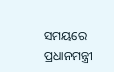ସମୟରେ ପ୍ରଧାନମନ୍ତ୍ରୀ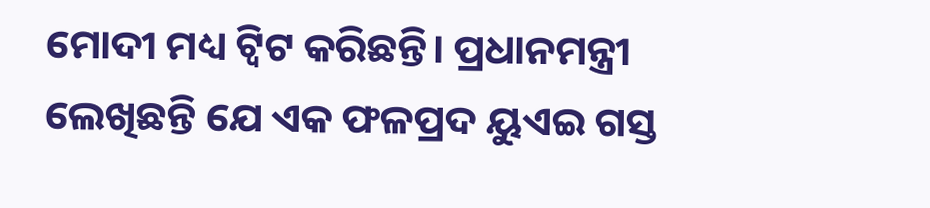ମୋଦୀ ମଧ୍ୟ ଟ୍ୱିଟ କରିଛନ୍ତି। ପ୍ରଧାନମନ୍ତ୍ରୀ ଲେଖିଛନ୍ତି ଯେ ଏକ ଫଳପ୍ରଦ ୟୁଏଇ ଗସ୍ତ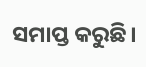ସମାପ୍ତ କରୁଛି।